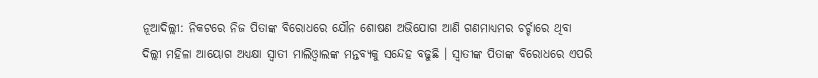ନୂଆଦିଲ୍ଲୀ: ନିକଟରେ ନିଜ ପିତାଙ୍କ ବିରୋଧରେ ଯୌନ ଶୋଷଣ ଅଭିଯୋଗ ଆଣି ଗଣମାଧ୍ୟମର ଚର୍ଚ୍ଚାରେ ଥିବା ଦିଲ୍ଲୀ ମହିଳା ଆୟୋଗ ଅଧ୍ୟକ୍ଷା ସ୍ବାତୀ ମାଲିଓ୍ବାଲଙ୍କ ମନ୍ତବ୍ୟକୁ ସନ୍ଦେହ ବଢୁଛି । ସ୍ବାତୀଙ୍କ ପିତାଙ୍କ ବିରୋଧରେ ଏପରି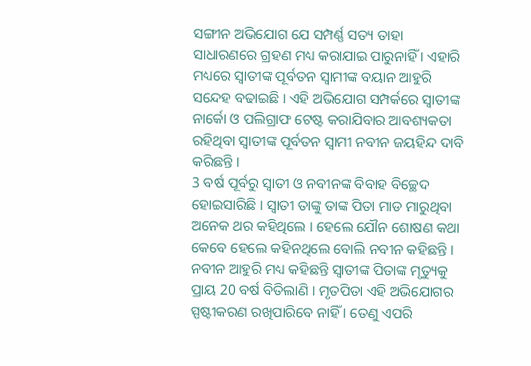ସଙ୍ଗୀନ ଅଭିଯୋଗ ଯେ ସମ୍ପର୍ଣ୍ଣ ସତ୍ୟ ତାହା ସାଧାରଣରେ ଗ୍ରହଣ ମଧ୍ୟ କରାଯାଇ ପାରୁନାହିଁ । ଏହାରି ମଧ୍ୟରେ ସ୍ବାତୀଙ୍କ ପୂର୍ବତନ ସ୍ବାମୀଙ୍କ ବୟାନ ଆହୁରି ସନ୍ଦେହ ବଢାଇଛି । ଏହି ଅଭିଯୋଗ ସମ୍ପର୍କରେ ସ୍ବାତୀଙ୍କ ନାର୍କୋ ଓ ପଲିଗ୍ରାଫ ଟେଷ୍ଟ କରାଯିବାର ଆବଶ୍ୟକତା ରହିଥିବା ସ୍ବାତୀଙ୍କ ପୂର୍ବତନ ସ୍ବାମୀ ନବୀନ ଜୟହିନ୍ଦ ଦାବି କରିଛନ୍ତି ।
3 ବର୍ଷ ପୂର୍ବରୁ ସ୍ବାତୀ ଓ ନବୀନଙ୍କ ବିବାହ ବିଚ୍ଛେଦ ହୋଇସାରିଛି । ସ୍ବାତୀ ତାଙ୍କୁ ତାଙ୍କ ପିତା ମାଡ ମାରୁଥିବା ଅନେକ ଥର କହିଥିଲେ । ହେଲେ ଯୌନ ଶୋଷଣ କଥା କେବେ ହେଲେ କହିନଥିଲେ ବୋଲି ନବୀନ କହିଛନ୍ତି । ନବୀନ ଆହୁରି ମଧ୍ୟ କହିଛନ୍ତି ସ୍ବାତୀଙ୍କ ପିତାଙ୍କ ମୃତ୍ୟୁକୁ ପ୍ରାୟ 20 ବର୍ଷ ବିତିଲାଣି । ମୃତପିତା ଏହି ଅଭିଯୋଗର ସ୍ପଷ୍ଟୀକରଣ ରଖିପାରିବେ ନାହିଁ । ତେଣୁ ଏପରି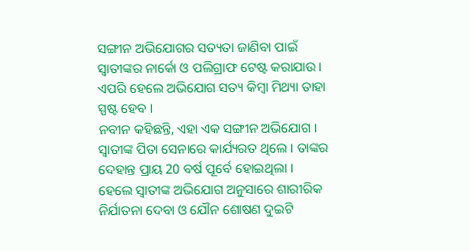ସଙ୍ଗୀନ ଅଭିଯୋଗର ସତ୍ୟତା ଜାଣିବା ପାଇଁ ସ୍ବାତୀଙ୍କର ନାର୍କୋ ଓ ପଲିଗ୍ରାଫ ଟେଷ୍ଟ କରାଯାଉ । ଏପରି ହେଲେ ଅଭିଯୋଗ ସତ୍ୟ କିମ୍ବା ମିଥ୍ୟା ତାହା ସ୍ପଷ୍ଟ ହେବ ।
ନବୀନ କହିଛନ୍ତି, ଏହା ଏକ ସଙ୍ଗୀନ ଅଭିଯୋଗ । ସ୍ବାତୀଙ୍କ ପିତା ସେନାରେ କାର୍ଯ୍ୟରତ ଥିଲେ । ତାଙ୍କର ଦେହାନ୍ତ ପ୍ରାୟ 20 ବର୍ଷ ପୂର୍ବେ ହୋଇଥିଲା । ହେଲେ ସ୍ବାତୀଙ୍କ ଅଭିଯୋଗ ଅନୁସାରେ ଶାରୀରିକ ନିର୍ଯାତନା ଦେବା ଓ ଯୌନ ଶୋଷଣ ଦୁଇଟି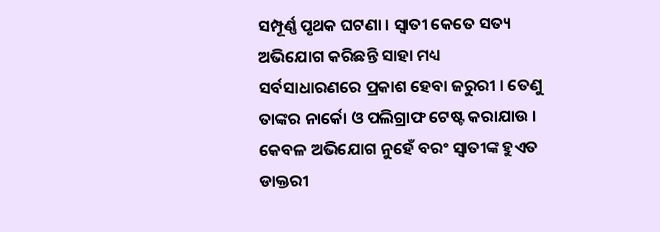ସମ୍ପୂର୍ଣ୍ଣ ପୃଥକ ଘଟଣା । ସ୍ବାତୀ କେତେ ସତ୍ୟ ଅଭିଯୋଗ କରିଛନ୍ତି ସାହା ମଧ୍ୟ ସର୍ବସାଧାରଣରେ ପ୍ରକାଶ ହେବା ଜରୁରୀ । ତେଣୁ ତାଙ୍କର ନାର୍କୋ ଓ ପଲିଗ୍ରାଫ ଟେଷ୍ଟ କରାଯାଉ । କେବଳ ଅଭିଯୋଗ ନୁହେଁ ବରଂ ସ୍ବାତୀଙ୍କ ହୁଏତ ଡାକ୍ତରୀ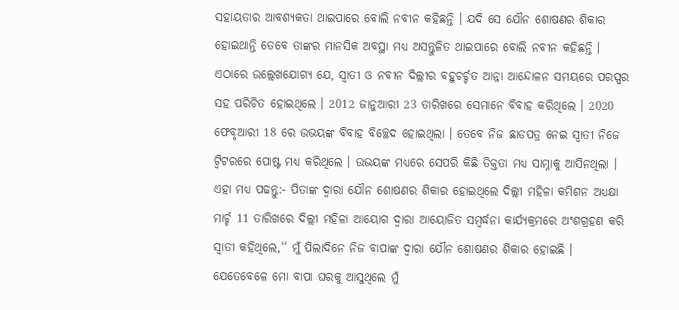ସହାୟତାର ଆବଶ୍ୟକତା ଥାଇପାରେ ବୋଲି ନବୀନ କହିଛନ୍ତି । ଯଦି ସେ ଯୌନ ଶୋଷଣର ଶିକାର ହୋଇଥାନ୍ତି ତେବେ ତାଙ୍କର ମାନସିକ ଅବସ୍ଥା ମଧ୍ୟ ଅସନ୍ତୁଳିତ ଥାଇପାରେ ବୋଲି ନବୀନ କହିଛନ୍ତି ।
ଏଠାରେ ଉଲ୍ଲେଖଯୋଗ୍ୟ ଯେ, ସ୍ବାତୀ ଓ ନବୀନ ଦିଲ୍ଲୀର ବହୁଚର୍ଚ୍ଚତ ଆନ୍ନା ଆନ୍ଦୋଳନ ସମୟରେ ପରସ୍ପର ସହ ପରିଚିତ ହୋଇଥିଲେ । 2012 ଜାନୁଆରୀ 23 ତାରିଖରେ ସେମାନେ ବିବାହ କରିଥିଲେ । 2020 ଫେବୃଆରୀ 18 ରେ ଉଭୟଙ୍କ ବିବାହ ବିଚ୍ଛେଦ ହୋଇଥିଲା । ତେବେ ନିଜ ଛାଡପତ୍ର ନେଇ ସ୍ବାତୀ ନିଜେ ଟ୍ବିଟରରେ ପୋଷ୍ଟ ମଧ୍ୟ କରିଥିଲେ । ଉଭୟଙ୍କ ମଧ୍ଯରେ ସେପରି କିଛି ତିକ୍ତତା ମଧ୍ୟ ସାମ୍ନାକୁ ଆସିନଥିଲା ।
ଏହା ମଧ୍ୟ ପଢନ୍ତୁ:- ପିତାଙ୍କ ଦ୍ବାରା ଯୌନ ଶୋଷଣର ଶିକାର ହୋଇଥିଲେ ଦିଲ୍ଲୀ ମହିଳା କମିଶନ ଅଧ୍ୟକ୍ଷା
ମାର୍ଚ୍ଚ 11 ତାରିଖରେ ଦିଲ୍ଲୀ ମହିଳା ଆୟୋଗ ଦ୍ବାରା ଆୟୋଜିତ ସମ୍ବର୍ଦ୍ଧନା କାର୍ଯ୍ୟକ୍ରମରେ ଅଂଶଗ୍ରହଣ କରି ସ୍ବାତୀ କହିଥିଲେ,‘‘ ମୁଁ ପିଲାଦିନେ ନିଜ ବାପାଙ୍କ ଦ୍ବାରା ଯୌନ ଶୋଷଣର ଶିକାର ହୋଇଛି । ଯେତେବେଳେ ମୋ ବାପା ଘରକୁ ଆସୁଥିଲେ ମୁଁ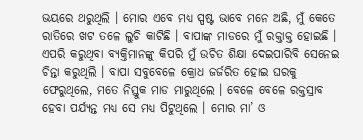ଭୟରେ ଥରୁଥିଲି । ମୋର ଏବେ ମଧ୍ୟ ସ୍ପଷ୍ଟ ଭାବେ ମନେ ଅଛି, ମୁଁ କେତେ ରାତିରେ ଖଟ ତଳେ ଲୁଚି କାଟିଛି । ବାପାଙ୍କ ମାଡରେ ମୁଁ ରକ୍ତାକ୍ତ ହୋଇଛି । ଏପରି କରୁଥିବା ବ୍ୟକ୍ତିମାନଙ୍କୁ କିପରି ମୁଁ ଉଚିତ ଶିକ୍ଷା ଦେଇପାରିବି ସେନେଇ ଚିନ୍ତା କରୁଥିଲି । ବାପା ସବୁବେଳେ କ୍ରୋଧ ଜର୍ଜରିତ ହୋଇ ଘରକୁ ଫେରୁଥିଲେ, ମତେ ନିସ୍ତୁକ ମାଡ ମାରୁଥିଲେ । ବେଳେ ବେଳେ ରକ୍ତସ୍ରାବ ହେବା ପର୍ଯ୍ୟନ୍ତ ମଧ୍ୟ ସେ ମଧ୍ୟ ପିଟୁଥିଲେ । ମୋର ମା’ ଓ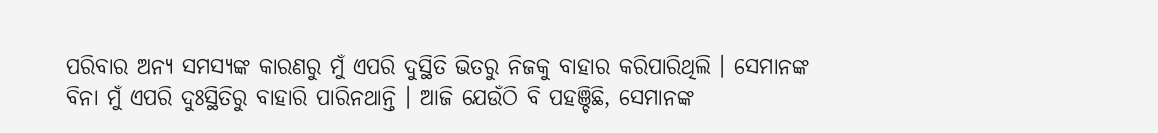ପରିବାର ଅନ୍ୟ ସମସ୍ୟଙ୍କ କାରଣରୁ ମୁଁ ଏପରି ଦୁସ୍ଥିତି ଭିତରୁ ନିଜକୁ ବାହାର କରିପାରିଥିଲି । ସେମାନଙ୍କ ବିନା ମୁଁ ଏପରି ଦୁଃସ୍ଥିତିରୁ ବାହାରି ପାରିନଥାନ୍ତି । ଆଜି ଯେଉଁଠି ବି ପହଞ୍ଚିଛି, ସେମାନଙ୍କ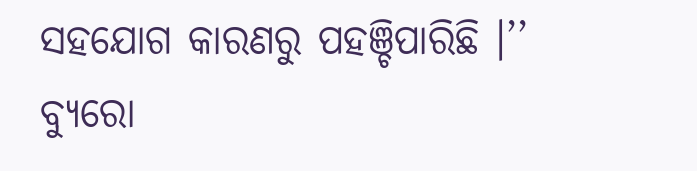ସହଯୋଗ କାରଣରୁ ପହଞ୍ଚିପାରିଛି ।’’
ବ୍ୟୁରୋ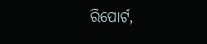ରିପୋର୍ଟ,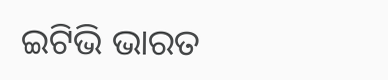ଇଟିଭି ଭାରତ